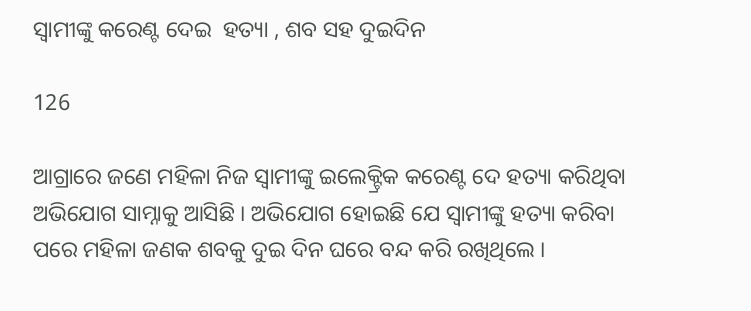ସ୍ୱାମୀଙ୍କୁ କରେଣ୍ଟ ଦେଇ  ହତ୍ୟା , ଶବ ସହ ଦୁଇଦିନ

126

ଆଗ୍ରାରେ ଜଣେ ମହିଳା ନିଜ ସ୍ଵାମୀଙ୍କୁ ଇଲେକ୍ଟ୍ରିକ କରେଣ୍ଟ ଦେ ହତ୍ୟା କରିଥିବା ଅଭିଯୋଗ ସାମ୍ନାକୁ ଆସିଛି । ଅଭିଯୋଗ ହୋଇଛି ଯେ ସ୍ୱାମୀଙ୍କୁ ହତ୍ୟା କରିବା ପରେ ମହିଳା ଜଣକ ଶବକୁ ଦୁଇ ଦିନ ଘରେ ବନ୍ଦ କରି ରଖିଥିଲେ ।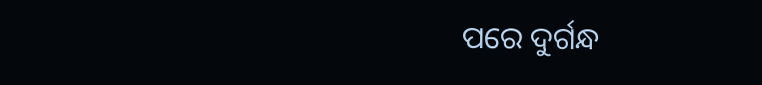ପରେ ଦୁର୍ଗନ୍ଧ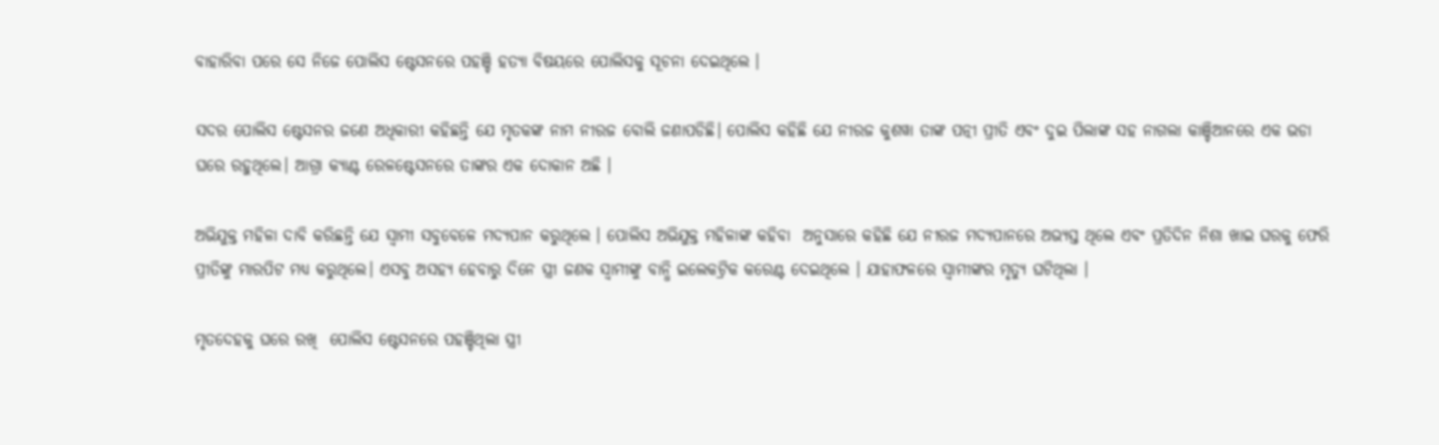ବାହାରିବା ପରେ ସେ ନିଜେ ପୋଲିସ ଷ୍ଟେସନରେ ପହଞ୍ଚି ହତ୍ୟା ବିଷୟରେ ପୋଲିସକୁ ସୂଚନା ଦେଇଥିଲେ ।

ସଦର ପୋଲିସ ଷ୍ଟେସନର ଜଣେ ଅଧିକାରୀ କହିଛନ୍ତି ଯେ ମୃତକଙ୍କ ନାମ ନୀରଜ ବୋଲି ଜଣାପଡିଛି। ପୋଲିସ କହିଛି ଯେ ନୀରଜ କୁଶୱା ତାଙ୍କ ପତ୍ନୀ ପ୍ରୀତି ଏବଂ ଦୁଇ ପିଲାଙ୍କ ସହ ନାଗଲା କାଞ୍ଚିଆନରେ ଏକ ଭଡା ଘରେ ରହୁଥିଲେ। ଆଗ୍ରା କ୍ୟାଣ୍ଟ ରେଳଷ୍ଟେସନରେ ତାଙ୍କର ଏକ ଦୋକାନ ଅଛି ।

ଅଭିଯୁକ୍ତ ମହିଳା ଦାବି କରିଛନ୍ତି ଯେ ସ୍ୱାମୀ ସବୁବେଳେ ମଦ୍ୟପାନ କରୁଥିଲେ । ପୋଲିସ ଅଭିଯୁକ୍ତ ମହିଳାଙ୍କ କହିବା  ଅନୁସାରେ କହିଛି ଯେ ନୀରଜ ମଦ୍ୟପାନରେ ଅଭ୍ୟସ୍ତ ଥିଲେ ଏବଂ ପ୍ରତିଦିନ ନିଶା ଖାଇ ଘରକୁ ଫେରି ପ୍ରୀତିଙ୍କୁ ମାରପିଟ ମଧ୍ୟ କରୁଥିଲେ। ଏସବୁ ଅସହ୍ୟ ହେବାରୁ ଦିନେ ସ୍ତ୍ରୀ ଜଣକ ସ୍ଵାମୀଙ୍କୁ ବାନ୍ଧି ଇଲେକଟ୍ରିକ କରେଣ୍ଟ ଦେଇଥିଲେ । ଯାହାଫଳରେ ସ୍ବାମୀଙ୍କର ମୃତ୍ଯୁ ଘଟିଥିଲା ।

ମୃତଦେହକୁ ଘରେ ରଖି  ପୋଲିସ ଷ୍ଟେସନରେ ପହଞ୍ଚିଥିଲା ସ୍ତ୍ରୀ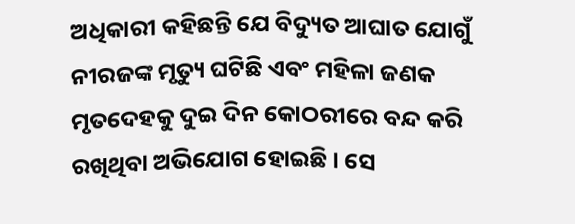ଅଧିକାରୀ କହିଛନ୍ତି ଯେ ବିଦ୍ୟୁତ ଆଘାତ ଯୋଗୁଁ ନୀରଜଙ୍କ ମୃତ୍ୟୁ ଘଟିଛି ଏବଂ ମହିଳା ଜଣକ ମୃତଦେହକୁ ଦୁଇ ଦିନ କୋଠରୀରେ ବନ୍ଦ କରି ରଖିଥିବା ଅଭିଯୋଗ ହୋଇଛି । ସେ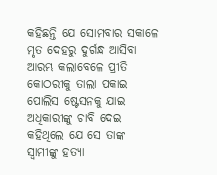କହିଛନ୍ତି ଯେ ସୋମବାର ସକାଳେ ମୃତ ଦେହରୁ ଦୁର୍ଗନ୍ଧ ଆସିବା ଆରମ୍ଭ କଲାବେଳେ ପ୍ରୀତି କୋଠରୀକୁ ତାଲା ପକାଇ ପୋଲିସ ଷ୍ଟେସନକୁ ଯାଇ ଅଧିକାରୀଙ୍କୁ ଚାବି ଦେଇ କହିଥିଲେ ଯେ ସେ ତାଙ୍କ ସ୍ୱାମୀଙ୍କୁ ହତ୍ୟା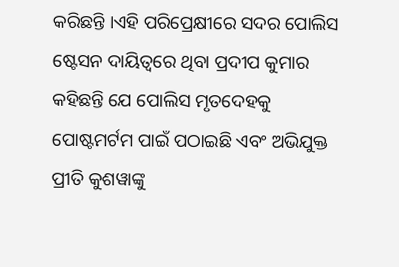କରିଛନ୍ତି ।ଏହି ପରିପ୍ରେକ୍ଷୀରେ ସଦର ପୋଲିସ ଷ୍ଟେସନ ଦାୟିତ୍ୱରେ ଥିବା ପ୍ରଦୀପ କୁମାର କହିଛନ୍ତି ଯେ ପୋଲିସ ମୃତଦେହକୁ ପୋଷ୍ଟମର୍ଟମ ପାଇଁ ପଠାଇଛି ଏବଂ ଅଭିଯୁକ୍ତ ପ୍ରୀତି କୁଶୱାଙ୍କୁ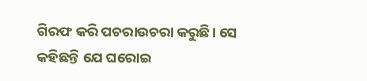ଗିରଫ କରି ପଚରାଉଚରା କରୁଛି। ସେ କହିଛନ୍ତି ଯେ ଘରୋଇ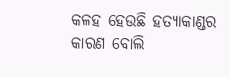କଳହ ହେଉଛି ହତ୍ୟାକାଣ୍ଡର କାରଣ ବୋଲି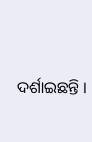ଦର୍ଶାଇଛନ୍ତି ।